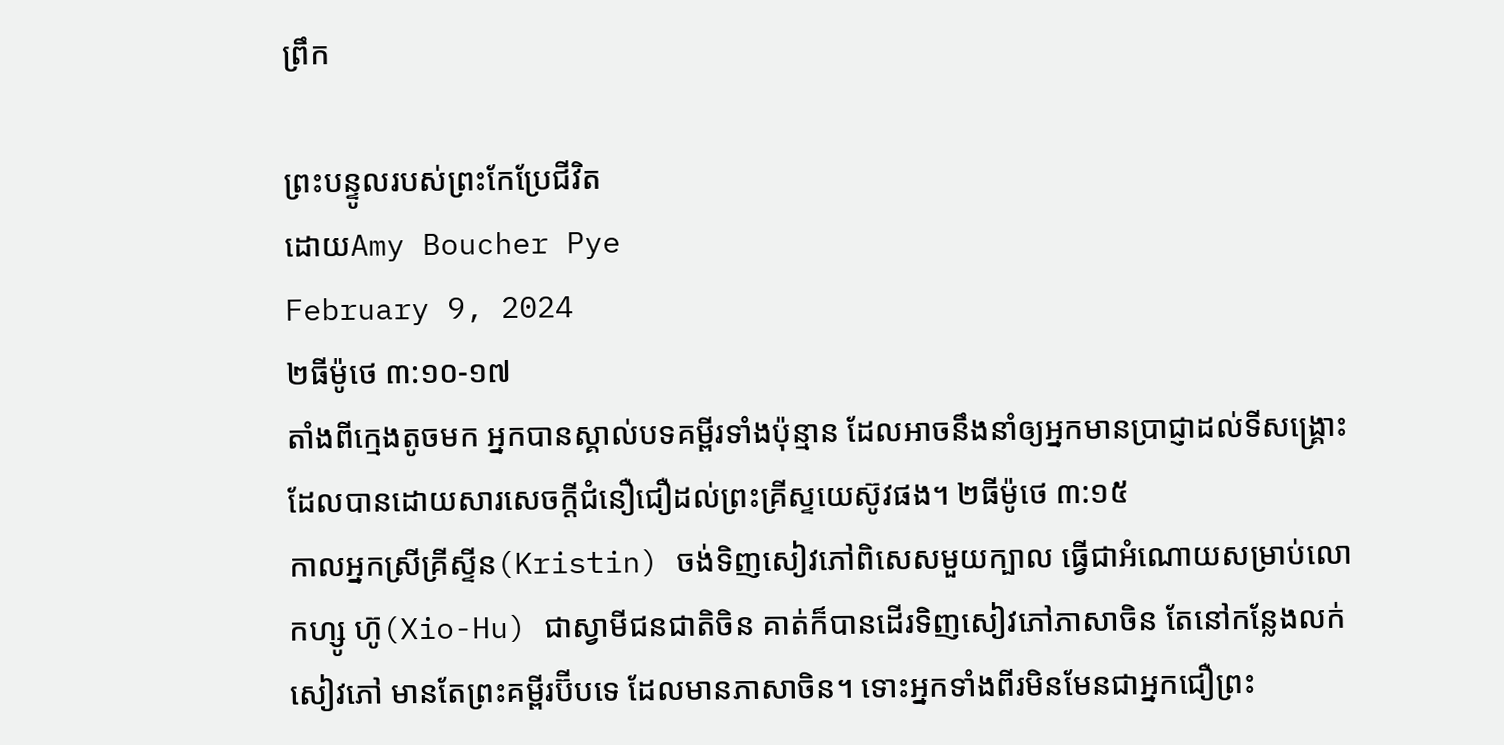ព្រឹក

ព្រះបន្ទូលរបស់ព្រះកែប្រែជីវិត
ដោយAmy Boucher Pye
February 9, 2024
២ធីម៉ូថេ ៣:១០-១៧
តាំងពីក្មេងតូចមក អ្នកបានស្គាល់បទគម្ពីរទាំងប៉ុន្មាន ដែលអាចនឹងនាំឲ្យអ្នកមានប្រាជ្ញាដល់ទីសង្គ្រោះ ដែលបានដោយសារសេចក្តីជំនឿជឿដល់ព្រះគ្រីស្ទយេស៊ូវផង។ ២ធីម៉ូថេ ៣:១៥
កាលអ្នកស្រីគ្រីស្ទីន(Kristin) ចង់ទិញសៀវភៅពិសេសមួយក្បាល ធ្វើជាអំណោយសម្រាប់លោកហ្សូ ហ៊ូ(Xio-Hu) ជាស្វាមីជនជាតិចិន គាត់ក៏បានដើរទិញសៀវភៅភាសាចិន តែនៅកន្លែងលក់សៀវភៅ មានតែព្រះគម្ពីរប៊ីបទេ ដែលមានភាសាចិន។ ទោះអ្នកទាំងពីរមិនមែនជាអ្នកជឿព្រះ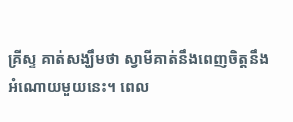គ្រីស្ទ គាត់សង្ឃឹមថា ស្វាមីគាត់នឹងពេញចិត្តនឹងអំណោយមួយនេះ។ ពេល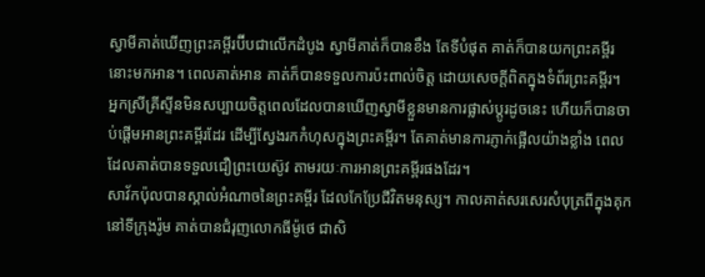ស្វាមីគាត់ឃើញព្រះគម្ពីរប៊ីបជាលើកដំបូង ស្វាមីគាត់ក៏បានខឹង តែទីបំផុត គាត់ក៏បានយកព្រះគម្ពីរនោះមកអាន។ ពេលគាត់អាន គាត់ក៏បានទទួលការប៉ះពាល់ចិត្ត ដោយសេចក្តីពិតក្នុងទំព័រព្រះគម្ពីរ។ អ្នកស្រីគ្រីស្ទីនមិនសប្បាយចិត្តពេលដែលបានឃើញស្វាមីខ្លួនមានការផ្លាស់ប្តូរដូចនេះ ហើយក៏បានចាប់ផ្តើមអានព្រះគម្ពីរដែរ ដើម្បីស្វែងរកកំហុសក្នុងព្រះគម្ពីរ។ តែគាត់មានការភ្ញាក់ផ្អើលយ៉ាងខ្លាំង ពេលដែលគាត់បានទទួលជឿព្រះយេស៊ូវ តាមរយៈការអានព្រះគម្ពីរផងដែរ។
សាវ័កប៉ុលបានស្គាល់អំណាចនៃព្រះគម្ពីរ ដែលកែប្រែជីវិតមនុស្ស។ កាលគាត់សរសេរសំបុត្រពីក្នុងគុក នៅទីក្រុងរ៉ូម គាត់បានជំរុញលោកធីម៉ូថេ ជាសិ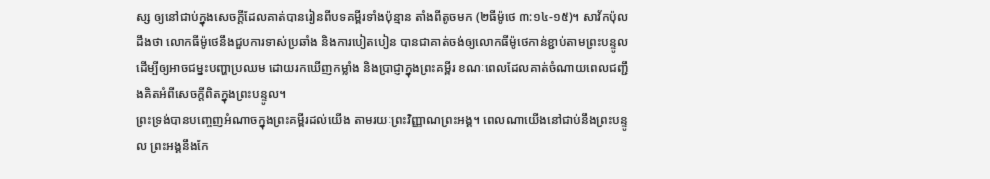ស្ស ឲ្យនៅជាប់ក្នុងសេចក្តីដែលគាត់បានរៀនពីបទគម្ពីរទាំងប៉ុន្មាន តាំងពីតូចមក (២ធីម៉ូថេ ៣:១៤-១៥)។ សាវ័កប៉ុលដឹងថា លោកធីម៉ូថេនឹងជួបការទាស់ប្រឆាំង និងការបៀតបៀន បានជាគាត់ចង់ឲ្យលោកធីម៉ូថេកាន់ខ្ជាប់តាមព្រះបន្ទូល ដើម្បីឲ្យអាចជម្នះបញ្ហាប្រឈម ដោយរកឃើញកម្លាំង និងប្រាជ្ញាក្នុងព្រះគម្ពីរ ខណៈពេលដែលគាត់ចំណាយពេលជញ្ជឹងគិតអំពីសេចក្តីពិតក្នុងព្រះបន្ទូល។
ព្រះទ្រង់បានបញ្ចេញអំណាចក្នុងព្រះគម្ពីរដល់យើង តាមរយៈព្រះវិញ្ញាណព្រះអង្គ។ ពេលណាយើងនៅជាប់នឹងព្រះបន្ទូល ព្រះអង្គនឹងកែ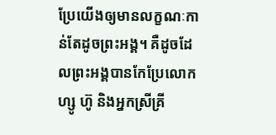ប្រែយើងឲ្យមានលក្ខណៈកាន់តែដូចព្រះអង្គ។ គឺដូចដែលព្រះអង្គបានកែប្រែលោកហ្សូ ហ៊ូ និងអ្នកស្រីគ្រី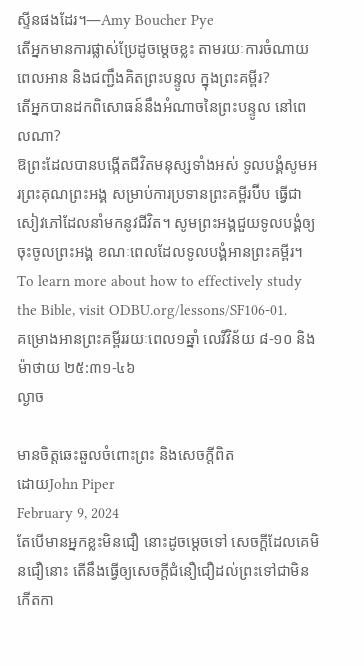ស្ទីនផងដែរ។—Amy Boucher Pye
តើអ្នកមានការផ្លាស់ប្រែដូចម្តេចខ្លះ តាមរយៈការចំណាយពេលអាន និងជញ្ជឹងគិតព្រះបន្ទូល ក្នុងព្រះគម្ពីរ?
តើអ្នកបានដកពិសោធន៍នឹងអំណាចនៃព្រះបន្ទូល នៅពេលណា?
ឱព្រះដែលបានបង្កើតជីវិតមនុស្សទាំងអស់ ទូលបង្គំសូមអរព្រះគុណព្រះអង្គ សម្រាប់ការប្រទានព្រះគម្ពីរប៊ីប ធ្វើជាសៀវភៅដែលនាំមកនូវជីវិត។ សូមព្រះអង្គជួយទូលបង្គំឲ្យចុះចូលព្រះអង្គ ខណៈពេលដែលទូលបង្គំអានព្រះគម្ពីរ។
To learn more about how to effectively study the Bible, visit ODBU.org/lessons/SF106-01.
គម្រោងអានព្រះគម្ពីររយៈពេល១ឆ្នាំ លេវីវិន័យ ៨-១០ និង ម៉ាថាយ ២៥:៣១-៤៦
ល្ងាច

មានចិត្តឆេះឆួលចំពោះព្រះ និងសេចក្តីពិត
ដោយJohn Piper
February 9, 2024
តែបើមានអ្នកខ្លះមិនជឿ នោះដូចម្តេចទៅ សេចក្តីដែលគេមិនជឿនោះ តើនឹងធ្វើឲ្យសេចក្តីជំនឿជឿដល់ព្រះទៅជាមិនកើតកា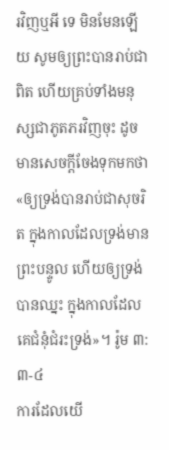រវិញឬអី ទេ មិនមែនឡើយ សូមឲ្យព្រះបានរាប់ជាពិត ហើយគ្រប់ទាំងមនុស្សជាភូតភរវិញចុះ ដូចមានសេចក្តីចែងទុកមកថា «ឲ្យទ្រង់បានរាប់ជាសុចរិត ក្នុងកាលដែលទ្រង់មានព្រះបន្ទូល ហើយឲ្យទ្រង់បានឈ្នះ ក្នុងកាលដែលគេជំនុំជំរះទ្រង់»។ រ៉ូម ៣:៣-៤
ការដែលយើ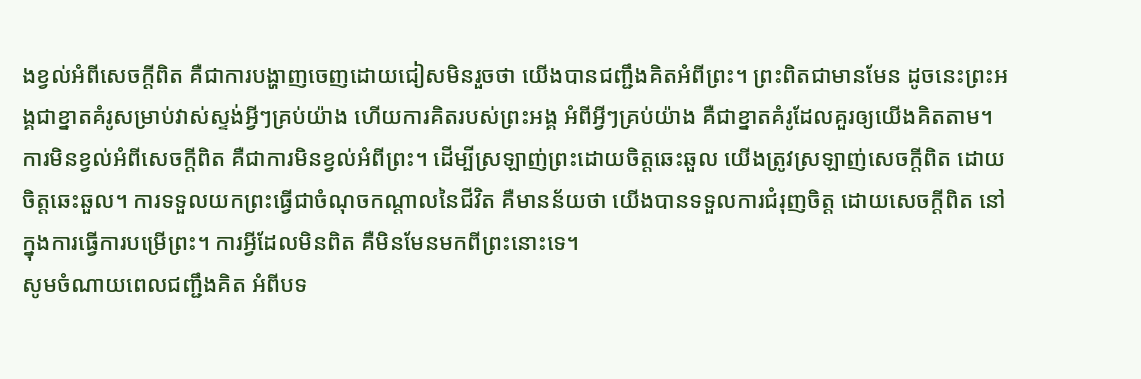ងខ្វល់អំពីសេចក្តីពិត គឺជាការបង្ហាញចេញដោយជៀសមិនរួចថា យើងបានជញ្ជឹងគិតអំពីព្រះ។ ព្រះពិតជាមានមែន ដូចនេះព្រះអង្គជាខ្នាតគំរូសម្រាប់វាស់ស្ទង់អ្វីៗគ្រប់យ៉ាង ហើយការគិតរបស់ព្រះអង្គ អំពីអ្វីៗគ្រប់យ៉ាង គឺជាខ្នាតគំរូដែលគួរឲ្យយើងគិតតាម។
ការមិនខ្វល់អំពីសេចក្តីពិត គឺជាការមិនខ្វល់អំពីព្រះ។ ដើម្បីស្រឡាញ់ព្រះដោយចិត្តឆេះឆួល យើងត្រូវស្រឡាញ់សេចក្តីពិត ដោយចិត្តឆេះឆួល។ ការទទួលយកព្រះធ្វើជាចំណុចកណ្តាលនៃជីវិត គឺមានន័យថា យើងបានទទួលការជំរុញចិត្ត ដោយសេចក្តីពិត នៅក្នុងការធ្វើការបម្រើព្រះ។ ការអ្វីដែលមិនពិត គឺមិនមែនមកពីព្រះនោះទេ។
សូមចំណាយពេលជញ្ជឹងគិត អំពីបទ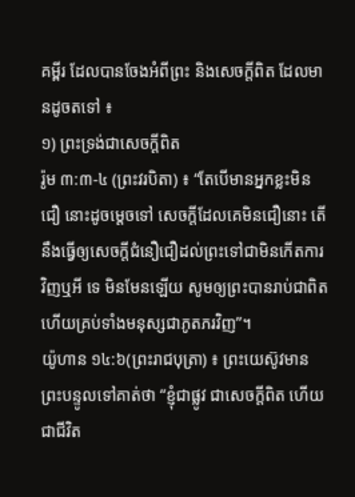គម្ពីរ ដែលបានចែងអំពីព្រះ និងសេចក្តីពិត ដែលមានដូចតទៅ ៖
១) ព្រះទ្រង់ជាសេចក្តីពិត
រ៉ូម ៣:៣-៤ (ព្រះវរបិតា) ៖ “តែបើមានអ្នកខ្លះមិនជឿ នោះដូចម្តេចទៅ សេចក្តីដែលគេមិនជឿនោះ តើនឹងធ្វើឲ្យសេចក្តីជំនឿជឿដល់ព្រះទៅជាមិនកើតការវិញឬអី ទេ មិនមែនឡើយ សូមឲ្យព្រះបានរាប់ជាពិត ហើយគ្រប់ទាំងមនុស្សជាភូតភរវិញ”។
យ៉ូហាន ១៤:៦(ព្រះរាជបុត្រា) ៖ ព្រះយេស៊ូវមានព្រះបន្ទូលទៅគាត់ថា “ខ្ញុំជាផ្លូវ ជាសេចក្តីពិត ហើយជាជីវិត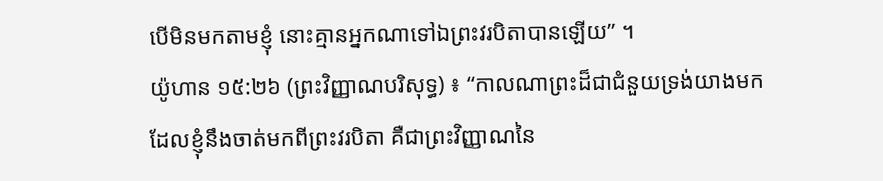បើមិនមកតាមខ្ញុំ នោះគ្មានអ្នកណាទៅឯព្រះវរបិតាបានឡើយ” ។
យ៉ូហាន ១៥:២៦ (ព្រះវិញ្ញាណបរិសុទ្ធ) ៖ “កាលណាព្រះដ៏ជាជំនួយទ្រង់យាងមក ដែលខ្ញុំនឹងចាត់មកពីព្រះវរបិតា គឺជាព្រះវិញ្ញាណនៃ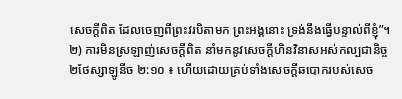សេចក្តីពិត ដែលចេញពីព្រះវរបិតាមក ព្រះអង្គនោះ ទ្រង់នឹងធ្វើបន្ទាល់ពីខ្ញុំ”។
២) ការមិនស្រឡាញ់សេចក្តីពិត នាំមកនូវសេចក្តីហិនវិនាសអស់កល្បជានិច្ច
២ថែស្សាឡូនីច ២:១០ ៖ ហើយដោយគ្រប់ទាំងសេចក្តីឆបោករបស់សេច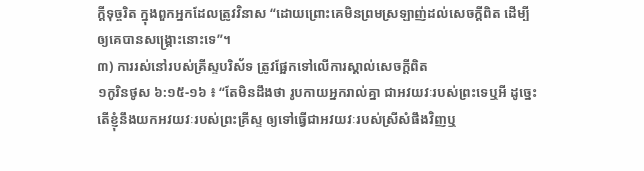ក្តីទុច្ចរិត ក្នុងពួកអ្នកដែលត្រូវវិនាស “ដោយព្រោះគេមិនព្រមស្រឡាញ់ដល់សេចក្តីពិត ដើម្បីឲ្យគេបានសង្គ្រោះនោះទេ”។
៣) ការរស់នៅរបស់គ្រីស្ទបរិស័ទ ត្រូវផ្អែកទៅលើការស្គាល់សេចក្តីពិត
១កូរិនថូស ៦:១៥-១៦ ៖ “តែមិនដឹងថា រូបកាយអ្នករាល់គ្នា ជាអវយវៈរបស់ព្រះទេឬអី ដូច្នេះ តើខ្ញុំនឹងយកអវយវៈរបស់ព្រះគ្រីស្ទ ឲ្យទៅធ្វើជាអវយវៈរបស់ស្រីសំផឹងវិញឬ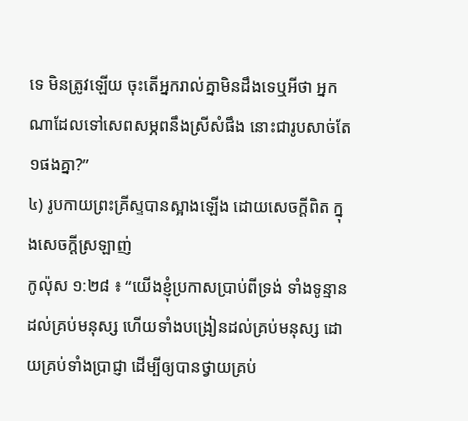ទេ មិនត្រូវឡើយ ចុះតើអ្នករាល់គ្នាមិនដឹងទេឬអីថា អ្នកណាដែលទៅសេពសម្ភពនឹងស្រីសំផឹង នោះជារូបសាច់តែ១ផងគ្នា?”
៤) រូបកាយព្រះគ្រីស្ទបានស្អាងឡើង ដោយសេចក្តីពិត ក្នុងសេចក្តីស្រឡាញ់
កូល៉ុស ១:២៨ ៖ “យើងខ្ញុំប្រកាសប្រាប់ពីទ្រង់ ទាំងទូន្មានដល់គ្រប់មនុស្ស ហើយទាំងបង្រៀនដល់គ្រប់មនុស្ស ដោយគ្រប់ទាំងប្រាជ្ញា ដើម្បីឲ្យបានថ្វាយគ្រប់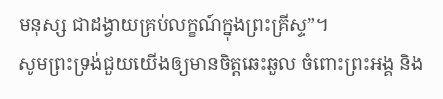មនុស្ស ជាដង្វាយគ្រប់លក្ខណ៍ក្នុងព្រះគ្រីស្ទ”។
សូមព្រះទ្រង់ជួយយើងឲ្យមានចិត្តឆេះឆួល ចំពោះព្រះអង្គ និង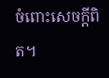ចំពោះសេចក្តីពិត។